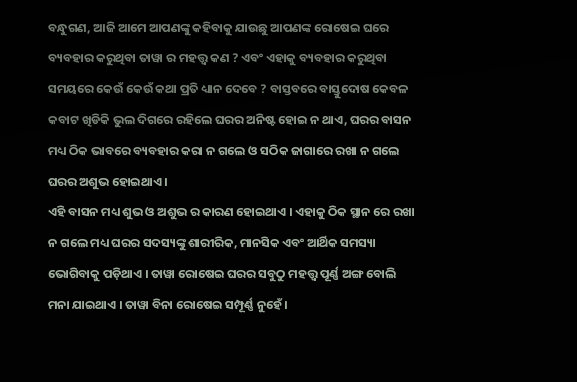ବନ୍ଧୁଗଣ, ଆଜି ଆମେ ଆପଣଙ୍କୁ କହିବାକୁ ଯାଉଛୁ ଆପଣଙ୍କ ରୋଷେଇ ଘରେ ବ୍ୟବହାର କରୁଥିବା ତାୱା ର ମହତ୍ତ୍ଵ କଣ ? ଏବଂ ଏହାକୁ ବ୍ୟବହାର କରୁଥିବା ସମୟରେ କେଉଁ କେଉଁ କଥା ପ୍ରତି ଧ୍ୟାନ ଦେବେ ? ବାସ୍ତବରେ ବାସ୍ତୁଦୋଷ କେବଳ କବାଟ ଖିଡିକି ଭୁଲ ଦିଗରେ ରହିଲେ ଘରର ଅନିଷ୍ଟ ହୋଇ ନ ଥାଏ, ଘରର ବାସନ ମଧ୍ୟ ଠିକ ଭାବରେ ବ୍ୟବହାର କରା ନ ଗଲେ ଓ ସଠିକ ଜାଗାରେ ରଖା ନ ଗଲେ ଘରର ଅଶୁଭ ହୋଇଥାଏ ।
ଏହି ବାସନ ମଧ୍ୟ ଶୁଭ ଓ ଅଶୁଭ ର କାରଣ ହୋଇଥାଏ । ଏହାକୁ ଠିକ ସ୍ଥାନ ରେ ରଖା ନ ଗଲେ ମଧ୍ୟ ଘରର ସଦସ୍ୟଙ୍କୁ ଶାରୀରିକ, ମାନସିକ ଏବଂ ଆର୍ଥିକ ସମସ୍ୟା ଭୋଗିବାକୁ ପଡ଼ିଥାଏ । ତାୱା ରୋଷେଇ ଘରର ସବୁଠୁ ମହତ୍ତ୍ଵ ପୂର୍ଣ୍ଣ ଅଙ୍ଗ ବୋଲି ମନା ଯାଇଥାଏ । ତାୱା ବିନା ରୋଷେଇ ସମ୍ପୂର୍ଣ୍ଣ ନୁହେଁ ।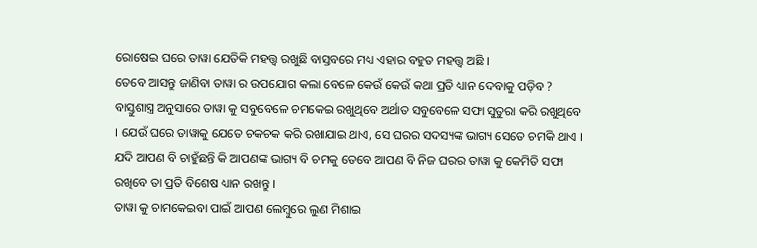ରୋଷେଇ ଘରେ ତାୱା ଯେତିକି ମହତ୍ତ୍ଵ ରଖୁଛି ବାସ୍ତବରେ ମଧ୍ୟ ଏହାର ବହୁତ ମହତ୍ତ୍ଵ ଅଛି ।
ତେବେ ଆସନ୍ତୁ ଜାଣିବା ତାୱା ର ଉପଯୋଗ କଲା ବେଳେ କେଉଁ କେଉଁ କଥା ପ୍ରତି ଧ୍ୟାନ ଦେବାକୁ ପଡ଼ିବ ? ବାସ୍ତୁଶାସ୍ତ୍ର ଅନୁସାରେ ତାୱା କୁ ସବୁବେଳେ ଚମକେଇ ରଖୁଥିବେ ଅର୍ଥାତ ସବୁବେଳେ ସଫା ସୁତୁରା କରି ରଖୁଥିବେ । ଯେଉଁ ଘରେ ତାୱାକୁ ଯେତେ ଚକଚକ କରି ରଖାଯାଇ ଥାଏ, ସେ ଘରର ସଦସ୍ୟଙ୍କ ଭାଗ୍ୟ ସେତେ ଚମକି ଥାଏ । ଯଦି ଆପଣ ବି ଚାହୁଁଛନ୍ତି କି ଆପଣଙ୍କ ଭାଗ୍ୟ ବି ଚମକୁ ତେବେ ଆପଣ ବି ନିଜ ଘରର ତାୱା କୁ କେମିତି ସଫା ରଖିବେ ତା ପ୍ରତି ବିଶେଷ ଧ୍ୟାନ ରଖନ୍ତୁ ।
ତାୱା କୁ ଚାମକେଇବା ପାଇଁ ଆପଣ ଲେମ୍ବୁରେ ଲୁଣ ମିଶାଇ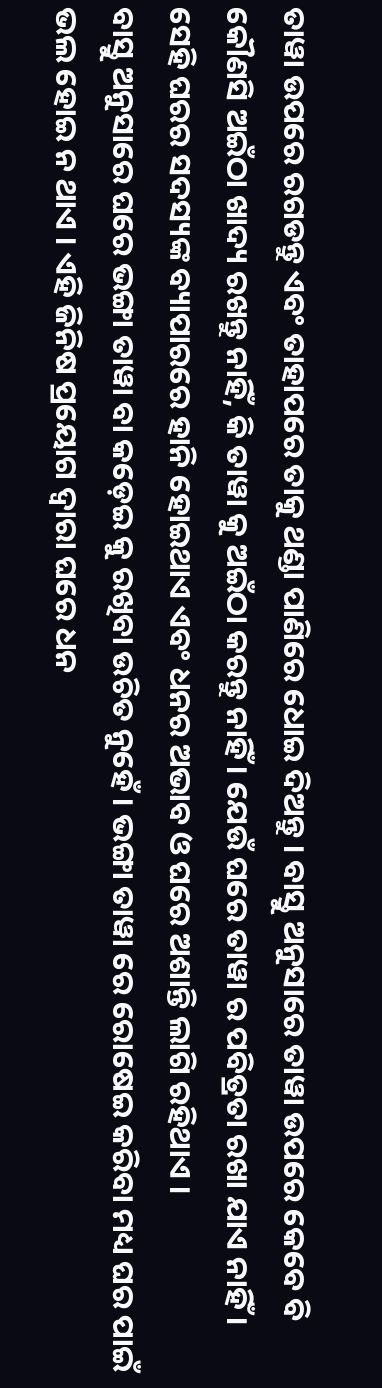ତାୱା ଉପରେ ରଗଡନ୍ତୁ ଏବଂ ତାହାପରେ ତାକୁ ଥଣ୍ଡା ପାଣିରେ ଧୋଇ ଦିଅନ୍ତୁ । ବାସ୍ତୁ ଅନୁସାରେ ତାୱା ଉପରେ କେବେ ବି କୌଣସି ଅଇଁଠା ଖାଦ୍ୟ ରଖନ୍ତୁ ନାହିଁ, କି ତାୱା କୁ ଅଇଁଠା କରନ୍ତୁ ନାହିଁ । ଯେଉଁ ଘରେ ତାୱା ର ପବିତ୍ରତା ରଖା ଯାଏ ନାହିଁ । ସେହି ଘରର ସଦସ୍ୟଙ୍କ ବ୍ୟାପାରରେ ହାନି ହୋଇଥାଏ ଏବଂ ଧନର ଅଭାବ ଓ ଘରେ ଅଶାନ୍ତି ଲାଗି ରହିଥାଏ ।
ବାସ୍ତୁ ଅନୁସାରେ ଘରେ ଭଙ୍ଗା ତାୱା ବା କଡ଼େଇ କୁ ରଖିବା ଉଚିତ ନୁହେଁ । ଭଙ୍ଗା ତାୱା ରେ ରୋଷେଇ କରିବା ମଧ୍ୟ ଘର ପାଇଁ ଭଲ ହୋଇ ନ ଥାଏ । ଏହି ଜିନିଷ ପ୍ରୟୋଗ ଦ୍ଵାରା ଘରେ ଧନ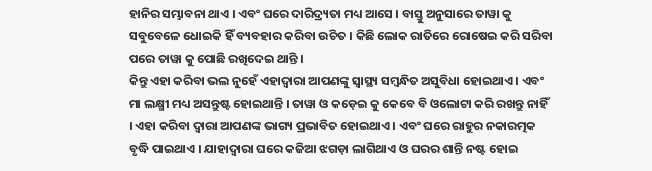ହାନିର ସମ୍ଭାବନା ଥାଏ । ଏବଂ ଘରେ ଦାରିଦ୍ର୍ୟତା ମଧ୍ୟ ଆସେ । ବାସ୍ତୁ ଅନୁସାରେ ତାୱା କୁ ସବୁବେଳେ ଧୋଇକି ହିଁ ବ୍ୟବହାର କରିବା ଉଚିତ । କିଛି ଲୋକ ରାତିରେ ରୋଷେଇ କରି ସରିବା ପରେ ତାୱା କୁ ପୋଛି ରଖିଦେଇ ଥାନ୍ତି ।
କିନ୍ତୁ ଏହା କରିବା ଭଲ ନୁହେଁ ଏହାଦ୍ଵାରା ଆପଣଙ୍କୁ ସ୍ଵାସ୍ଥ୍ୟ ସମ୍ବନ୍ଧିତ ଅସୁବିଧା ହୋଇଥାଏ । ଏବଂ ମା ଲକ୍ଷ୍ମୀ ମଧ୍ୟ ଅସନ୍ତୁଷ୍ଟ ହୋଇଥାନ୍ତି । ତାୱା ଓ କଡ଼େଇ କୁ କେବେ ବି ଓଲୋଟା କରି ରଖନ୍ତୁ ନାହିଁ । ଏହା କରିବା ଦ୍ଵାରା ଆପଣଙ୍କ ଭାଗ୍ୟ ପ୍ରଭାବିତ ହୋଇଥାଏ । ଏବଂ ଘରେ ରାହୁର ନକାରତ୍ମକ ବୃଦ୍ଧି ପାଇଥାଏ । ଯାହାଦ୍ଵାରା ଘରେ କଜିଆ ଝଗଡ଼ା ଲାଗିଥାଏ ଓ ଘରର ଶାନ୍ତି ନଷ୍ଟ ହୋଇ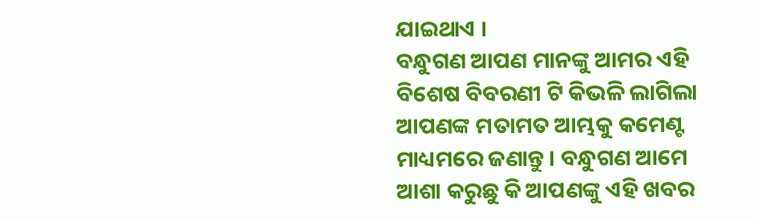ଯାଇଥାଏ ।
ବନ୍ଧୁଗଣ ଆପଣ ମାନଙ୍କୁ ଆମର ଏହି ବିଶେଷ ବିବରଣୀ ଟି କିଭଳି ଲାଗିଲା ଆପଣଙ୍କ ମତାମତ ଆମ୍ଭକୁ କମେଣ୍ଟ ମାଧ୍ୟମରେ ଜଣାନ୍ତୁ । ବନ୍ଧୁଗଣ ଆମେ ଆଶା କରୁଛୁ କି ଆପଣଙ୍କୁ ଏହି ଖବର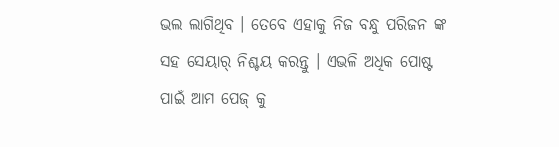ଭଲ ଲାଗିଥିବ । ତେବେ ଏହାକୁ ନିଜ ବନ୍ଧୁ ପରିଜନ ଙ୍କ ସହ ସେୟାର୍ ନିଶ୍ଚୟ କରନ୍ତୁ । ଏଭଳି ଅଧିକ ପୋଷ୍ଟ ପାଇଁ ଆମ ପେଜ୍ କୁ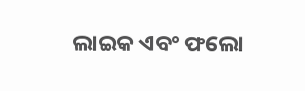ଲାଇକ ଏବଂ ଫଲୋ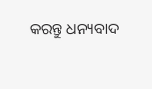କରନ୍ତୁ ଧନ୍ୟବାଦ